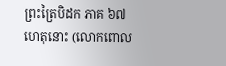ព្រះត្រៃបិដក ភាគ ៦៧
ហេតុនោះ (លោកពោល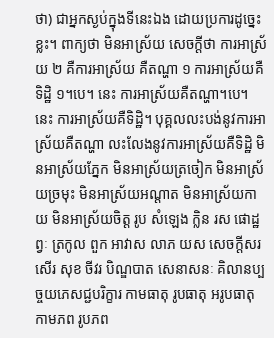ថា) ជាអ្នកស្ងប់ក្នុងទីនេះឯង ដោយប្រការដូច្នេះខ្លះ។ ពាក្យថា មិនអាស្រ័យ សេចក្តីថា ការអាស្រ័យ ២ គឺការអាស្រ័យ គឺតណ្ហា ១ ការអាស្រ័យគឺទិដ្ឋិ ១។បេ។ នេះ ការអាស្រ័យគឺតណ្ហា។បេ។ នេះ ការអាស្រ័យគឺទិដ្ឋិ។ បុគ្គលលះបង់នូវការអាស្រ័យគឺតណ្ហា លះលែងនូវការអាស្រ័យគឺទិដ្ឋិ មិនអាស្រ័យភ្នែក មិនអាស្រ័យត្រចៀក មិនអាស្រ័យច្រមុះ មិនអាស្រ័យអណ្តាត មិនអាស្រ័យកាយ មិនអាស្រ័យចិត្ត រូប សំឡេង ក្លិន រស ផោដ្ឋព្វៈ ត្រកូល ពួក អាវាស លាភ យស សេចក្តីសរសើរ សុខ ចីវរ បិណ្ឌបាត សេនាសនៈ គិលានប្បច្ចយភេសជ្ជបរិក្ខារ កាមធាតុ រូបធាតុ អរូបធាតុ កាមភព រូបភព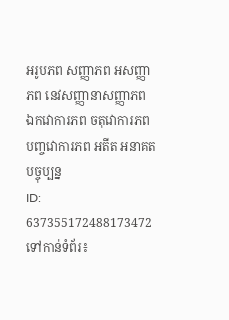អរូបភព សញ្ញាភព អសញ្ញាភព នេវសញ្ញានាសញ្ញាភព ឯកវោការភព ចតុវោការភព បញ្ចវោការភព អតីត អនាគត បច្ចុប្បន្ន
ID: 637355172488173472
ទៅកាន់ទំព័រ៖